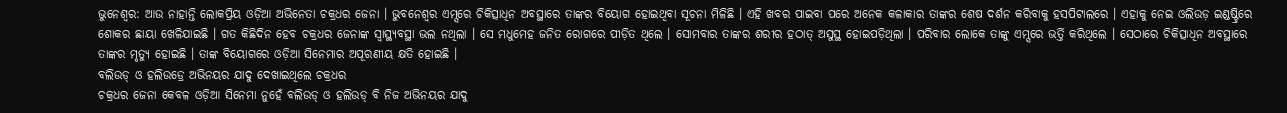ଭୁନେଶ୍ୱର: ଆଉ ନାହାନ୍ତି ଲୋକପ୍ରିୟ ଓଡ଼ିଆ ଅଭିନେତା ଚକ୍ରଧର ଜେନା । ଭୁବନେଶ୍ୱର ଏମ୍ସରେ ଚିକିତ୍ସାଧିନ ଅବସ୍ଥାରେ ତାଙ୍କର ବିୟୋଗ ହୋଇଥିବା ସୂଚନା ମିଳିଛି । ଏହି ଖବର ପାଇବା ପରେ ଅନେକ କଳାକାର ତାଙ୍କର ଶେଷ ଦର୍ଶନ କରିବାକୁ ହସପିଟାଲରେ । ଏହାକୁ ନେଇ ଓଲିଉଡ଼ ଇଣ୍ଡଷ୍ଟ୍ରିରେ ଶୋକର ଛାୟା ଖେଳିଯାଇଛି । ଗତ କିଛିଦିନ ହେବ ଚକ୍ରଧର ଜେନାଙ୍କ ସ୍ୱାସ୍ଥ୍ୟବସ୍ଥା ଭଲ ନଥିଲା । ସେ ମଧୁମେହ ଜନିତ ରୋଗରେ ପୀଡ଼ିତ ଥିଲେ । ସୋମବାର ତାଙ୍କର ଶରୀର ହଠାତ୍ ଅସୁସ୍ଥ ହୋଇପଡ଼ିଥିଲା । ପରିବାର ଲୋକେ ତାଙ୍କୁ ଏମ୍ସରେ ଭର୍ତ୍ତି କରିଥିଲେ । ସେଠାରେ ଚିକିତ୍ସାଧିନ ଅବସ୍ଥାରେ ତାଙ୍କର ମୃତ୍ୟୁ ହୋଇଛି । ତାଙ୍କ ବିୟୋଗରେ ଓଡ଼ିଆ ସିନେମାର ଅପୂରଣୀୟ କ୍ଷତି ହୋଇଛି ।
ବଲିଉଡ୍ ଓ ହଲିଉଡ୍ରେ ଅଭିନୟର ଯାଦୁ ଦେଖାଇଥିଲେ ଚକ୍ରଧର
ଚକ୍ରଧର ଜେନା କେବଳ ଓଡ଼ିଆ ସିନେମା ନୁହେଁ ବଲିଉଡ୍ ଓ ହଲିଉଡ୍ ବି ନିଜ ଅଭିନୟର ଯାଦୁ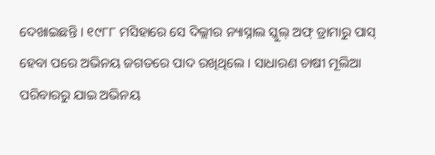ଦେଖାଇଛନ୍ତି । ୧୯୮୮ ମସିହାରେ ସେ ଦିଲ୍ଲୀର ନ୍ୟାସ୍ନାଲ ସ୍କୁଲ୍ ଅଫ୍ ଡ୍ରାମାରୁ ପାସ୍ ହେବା ପରେ ଅଭିନୟ ଜଗତରେ ପାଦ ରଖିଥିଲେ । ସାଧାରଣ ଚାଷୀ ମୂଲିଆ ପରିବାରରୁ ଯାଇ ଅଭିନୟ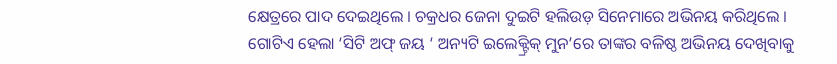କ୍ଷେତ୍ରରେ ପାଦ ଦେଇଥିଲେ । ଚକ୍ରଧର ଜେନା ଦୁଇଟି ହଲିଉଡ଼ ସିନେମାରେ ଅଭିନୟ କରିଥିଲେ । ଗୋଟିଏ ହେଲା ‘ସିଟି ଅଫ୍ ଜୟ ‘ ଅନ୍ୟଟି ଇଲେକ୍ଟ୍ରିକ୍ ମୁନ’ରେ ତାଙ୍କର ବଳିଷ୍ଠ ଅଭିନୟ ଦେଖିବାକୁ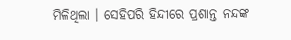ମିଳିଥିଲା । ସେହିପରି ହିନ୍ଦୀରେ ପ୍ରଶାନ୍ତ ନନ୍ଦଙ୍କ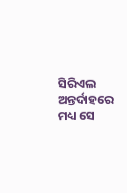ସିରିଏଲ ଅନ୍ତର୍ଦାହରେ ମଧ୍ୟ ସେ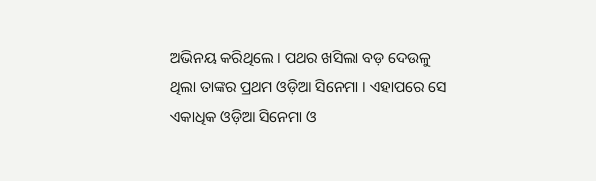ଅଭିନୟ କରିଥିଲେ । ପଥର ଖସିଲା ବଡ଼ ଦେଉଳୁ ଥିଲା ତାଙ୍କର ପ୍ରଥମ ଓଡ଼ିଆ ସିନେମା । ଏହାପରେ ସେ ଏକାଧିକ ଓଡ଼ିଆ ସିନେମା ଓ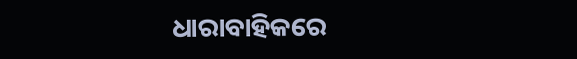ଧାରାବାହିକରେ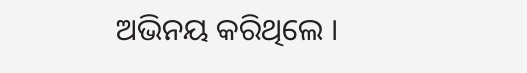ଅଭିନୟ କରିଥିଲେ ।